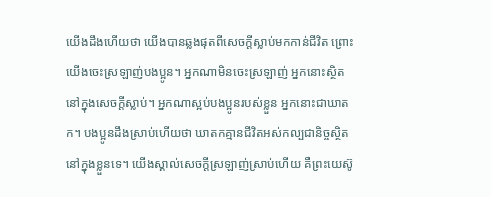យើងដឹងហើយថា យើងបានឆ្លងផុតពីសេចក្ដីស្លាប់មកកាន់ជីវិត ព្រោះយើងចេះស្រឡាញ់បងប្អូន។ អ្នកណាមិនចេះស្រឡាញ់ អ្នកនោះស្ថិតនៅក្នុងសេចក្ដីស្លាប់។ អ្នកណាស្អប់បងប្អូនរបស់ខ្លួន អ្នកនោះជាឃាតក។ បងប្អូនដឹងស្រាប់ហើយថា ឃាតកគ្មានជីវិតអស់កល្បជានិច្ចស្ថិតនៅក្នុងខ្លួនទេ។ យើងស្គាល់សេចក្ដីស្រឡាញ់ស្រាប់ហើយ គឺព្រះយេស៊ូ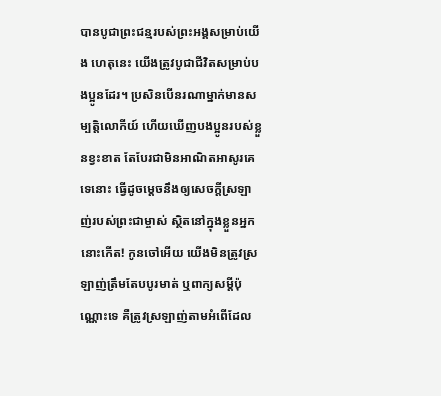បានបូជាព្រះជន្មរបស់ព្រះអង្គសម្រាប់យើង ហេតុនេះ យើងត្រូវបូជាជីវិតសម្រាប់បងប្អូនដែរ។ ប្រសិនបើនរណាម្នាក់មានសម្បត្តិលោកីយ៍ ហើយឃើញបងប្អូនរបស់ខ្លួនខ្វះខាត តែបែរជាមិនអាណិតអាសូរគេទេនោះ ធ្វើដូចម្ដេចនឹងឲ្យសេចក្ដីស្រឡាញ់របស់ព្រះជាម្ចាស់ ស្ថិតនៅក្នុងខ្លួនអ្នកនោះកើត! កូនចៅអើយ យើងមិនត្រូវស្រឡាញ់ត្រឹមតែបបូរមាត់ ឬពាក្យសម្ដីប៉ុណ្ណោះទេ គឺត្រូវស្រឡាញ់តាមអំពើដែល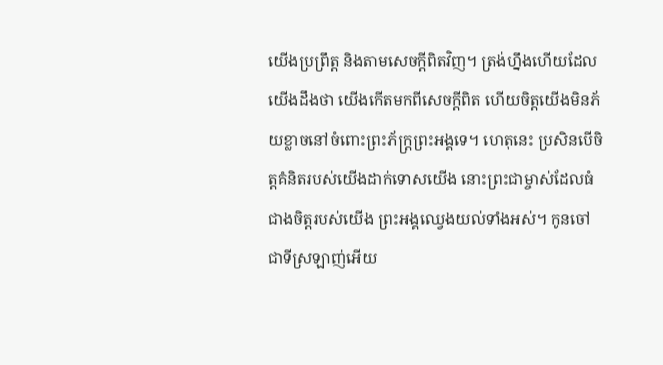យើងប្រព្រឹត្ត និងតាមសេចក្ដីពិតវិញ។ ត្រង់ហ្នឹងហើយដែលយើងដឹងថា យើងកើតមកពីសេចក្ដីពិត ហើយចិត្តយើងមិនភ័យខ្លាចនៅចំពោះព្រះភ័ក្ត្រព្រះអង្គទេ។ ហេតុនេះ ប្រសិនបើចិត្តគំនិតរបស់យើងដាក់ទោសយើង នោះព្រះជាម្ចាស់ដែលធំជាងចិត្តរបស់យើង ព្រះអង្គឈ្វេងយល់ទាំងអស់។ កូនចៅជាទីស្រឡាញ់អើយ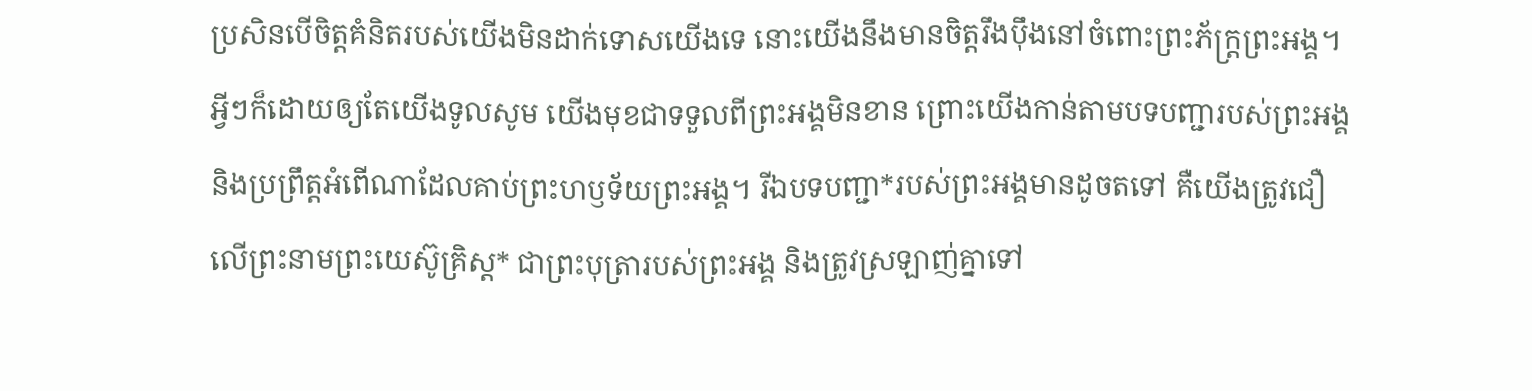ប្រសិនបើចិត្តគំនិតរបស់យើងមិនដាក់ទោសយើងទេ នោះយើងនឹងមានចិត្តរឹងប៉ឹងនៅចំពោះព្រះភ័ក្ត្រព្រះអង្គ។ អ្វីៗក៏ដោយឲ្យតែយើងទូលសូម យើងមុខជាទទួលពីព្រះអង្គមិនខាន ព្រោះយើងកាន់តាមបទបញ្ជារបស់ព្រះអង្គ និងប្រព្រឹត្តអំពើណាដែលគាប់ព្រះហឫទ័យព្រះអង្គ។ រីឯបទបញ្ជា*របស់ព្រះអង្គមានដូចតទៅ គឺយើងត្រូវជឿលើព្រះនាមព្រះយេស៊ូគ្រិស្ត* ជាព្រះបុត្រារបស់ព្រះអង្គ និងត្រូវស្រឡាញ់គ្នាទៅ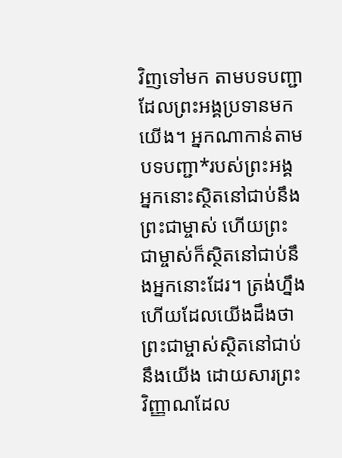វិញទៅមក តាមបទបញ្ជាដែលព្រះអង្គប្រទានមកយើង។ អ្នកណាកាន់តាមបទបញ្ជា*របស់ព្រះអង្គ អ្នកនោះស្ថិតនៅជាប់នឹងព្រះជាម្ចាស់ ហើយព្រះជាម្ចាស់ក៏ស្ថិតនៅជាប់នឹងអ្នកនោះដែរ។ ត្រង់ហ្នឹងហើយដែលយើងដឹងថា ព្រះជាម្ចាស់ស្ថិតនៅជាប់នឹងយើង ដោយសារព្រះវិញ្ញាណដែល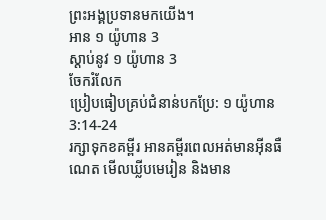ព្រះអង្គប្រទានមកយើង។
អាន ១ យ៉ូហាន 3
ស្ដាប់នូវ ១ យ៉ូហាន 3
ចែករំលែក
ប្រៀបធៀបគ្រប់ជំនាន់បកប្រែ: ១ យ៉ូហាន 3:14-24
រក្សាទុកខគម្ពីរ អានគម្ពីរពេលអត់មានអ៊ីនធឺណេត មើលឃ្លីបមេរៀន និងមាន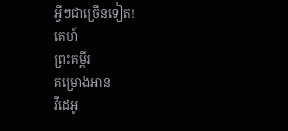អ្វីៗជាច្រើនទៀត!
គេហ៍
ព្រះគម្ពីរ
គម្រោងអាន
វីដេអូ